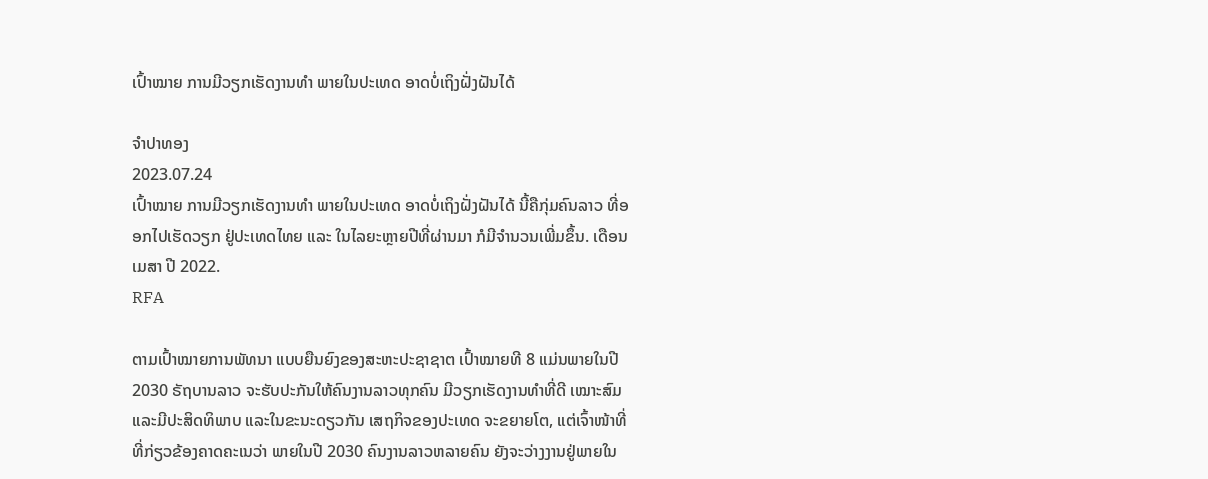ເປົ້າໝາຍ ການມີວຽກເຮັດງານທຳ ພາຍໃນປະເທດ ອາດບໍ່ເຖິງຝັ່ງຝັນໄດ້

ຈຳປາທອງ
2023.07.24
ເປົ້າໝາຍ ການມີວຽກເຮັດງານທຳ ພາຍໃນປະເທດ ອາດບໍ່ເຖິງຝັ່ງຝັນໄດ້ ນີ້ຄືກຸ່ມຄົນລາວ ທີ່ອອກໄປເຮັດວຽກ ຢູ່ປະເທດໄທຍ ແລະ ໃນໄລຍະຫຼາຍປີທີ່ຜ່ານມາ ກໍມີຈຳນວນເພີ່ມຂຶ້ນ. ເດືອນ ເມສາ ປີ 2022.
RFA

ຕາມເປົ້າໝາຍການພັທນາ ແບບຍືນຍົງຂອງສະຫະປະຊາຊາຕ ເປົ້າໝາຍທີ 8 ແມ່ນພາຍໃນປີ 2030 ຣັຖບານລາວ ຈະຮັບປະກັນໃຫ້ຄົນງານລາວທຸກຄົນ ມີວຽກເຮັດງານທໍາທີ່ດີ ເໝາະສົມ ແລະມີປະສິດທິພາບ ແລະໃນຂະນະດຽວກັນ ເສຖກິຈຂອງປະເທດ ຈະຂຍາຍໂຕ, ແຕ່ເຈົ້າໜ້າທີ່ ທີ່ກ່ຽວຂ້ອງຄາດຄະເນວ່າ ພາຍໃນປີ 2030 ຄົນງານລາວຫລາຍຄົນ ຍັງຈະວ່າງງານຢູ່ພາຍໃນ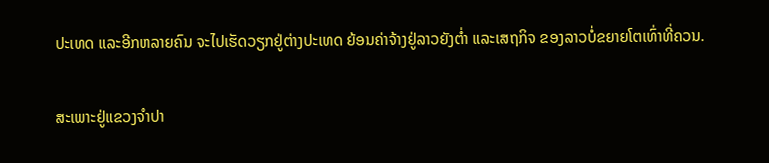ປະເທດ ແລະອີກຫລາຍຄົນ ຈະໄປເຮັດວຽກຢູ່ຕ່າງປະເທດ ຍ້ອນຄ່າຈ້າງຢູ່ລາວຍັງຕໍ່າ ແລະເສຖກິຈ ຂອງລາວບໍ່ຂຍາຍໂຕເທົ່າທີ່ຄວນ.

ສະເພາະຢູ່ແຂວງຈໍາປາ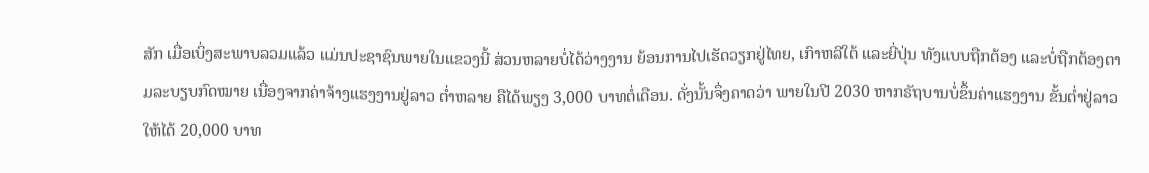ສັກ ເມື່ອເບິ່ງສະພາບລວມແລ້ວ ແມ່ນປະຊາຊົນພາຍໃນແຂວງນີ້ ສ່ວນຫລາຍບໍ່ໄດ້ວ່າງງານ ຍ້ອນການໄປເຮັດວຽກຢູ່ໄທຍ, ເກົາຫລີໃຕ້ ແລະຍີ່ປຸ່ນ ທັງແບບຖືກຕ້ອງ ແລະບໍ່ຖືກຕ້ອງຕາມລະບຽບກົດໝາຍ ເນື່ອງຈາກຄ່າຈ້າງແຮງງານຢູ່ລາວ ຕໍ່າຫລາຍ ຄືໄດ້ພຽງ 3,000 ບາທຕໍ່ເດືອນ. ດັ່ງນັ້ນຈຶ່ງຄາດວ່າ ພາຍໃນປີ 2030 ຫາກຣັຖບານບໍ່ຂຶ້ນຄ່າແຮງງານ ຂັ້ນຕໍ່າຢູ່ລາວໃຫ້ໄດ້ 20,000 ບາທ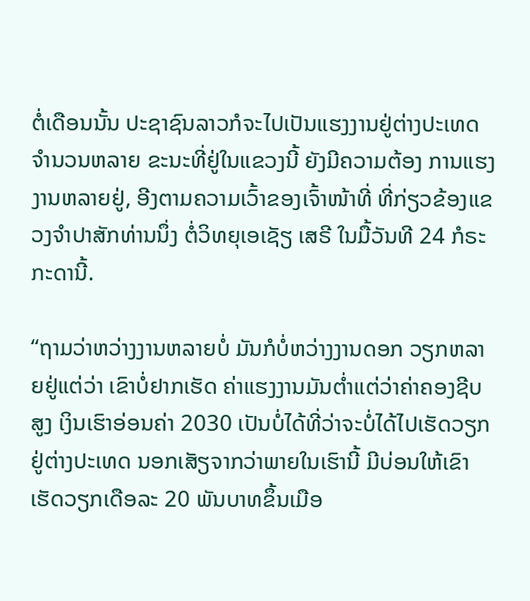ຕໍ່ເດືອນນັ້ນ ປະຊາຊົນລາວກໍຈະໄປເປັນແຮງງານຢູ່ຕ່າງປະເທດ ຈໍານວນຫລາຍ ຂະນະທີ່ຢູ່ໃນແຂວງນີ້ ຍັງມີຄວາມຕ້ອງ ການແຮງງານຫລາຍຢູ່, ອີງຕາມຄວາມເວົ້າຂອງເຈົ້າໜ້າທີ່ ທີ່ກ່ຽວຂ້ອງແຂວງຈໍາປາສັກທ່ານນຶ່ງ ຕໍ່ວິທຍຸເອເຊັຽ ເສຣີ ໃນມື້ວັນທີ 24 ກໍຣະກະດານີ້.

“ຖາມວ່າຫວ່າງງານຫລາຍບໍ່ ມັນກໍບໍ່ຫວ່າງງານດອກ ວຽກຫລາຍຢູ່ແຕ່ວ່າ ເຂົາບໍ່ຢາກເຮັດ ຄ່າແຮງງານມັນຕໍ່າແຕ່ວ່າຄ່າຄອງຊີບສູງ ເງິນເຮົາອ່ອນຄ່າ 2030 ເປັນບໍ່ໄດ້ທີ່ວ່າຈະບໍ່ໄດ້ໄປເຮັດວຽກຢູ່ຕ່າງປະເທດ ນອກເສັຽຈາກວ່າພາຍໃນເຮົານີ້ ມີບ່ອນໃຫ້ເຂົາເຮັດວຽກເດືອລະ 20 ພັນບາທຂຶ້ນເມືອ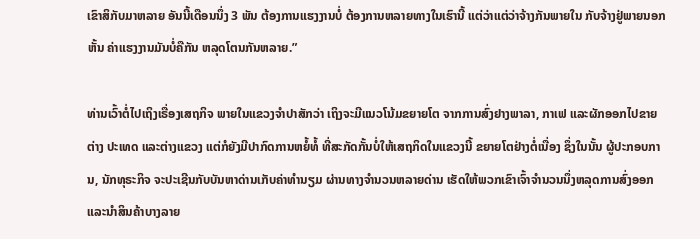ເຂົາສິກັບມາຫລາຍ ອັນນີ້ເດືອນນຶ່ງ 3 ພັນ ຕ້ອງການແຮງງານບໍ່ ຕ້ອງການຫລາຍທາງໃນເຮົານີ້ ແຕ່ວ່າແຕ່ວ່າຈ້າງກັນພາຍໃນ ກັບຈ້າງຢູ່ພາຍນອກຫັ້ນ ຄ່າແຮງງານມັນບໍ່ຄືກັນ ຫລຸດໂຕນກັນຫລາຍ.”

ທ່ານເວົ້າຕໍ່ໄປເຖິງເຣື່ອງເສຖກິຈ ພາຍໃນແຂວງຈໍາປາສັກວ່າ ເຖິງຈະມີແນວໂນ້ມຂຍາຍໂຕ ຈາກການສົ່ງຢາງພາລາ, ກາເຟ ແລະຜັກອອກໄປຂາຍຕ່າງ ປະເທດ ແລະຕ່າງແຂວງ ແຕ່ກໍຍັງມີປາກົດການຫຍໍ້ທໍ້ ທີ່ສະກັດກັ້ນບໍ່ໃຫ້ເສຖກິດໃນແຂວງນີ້ ຂຍາຍໂຕຢ່າງຕໍ່ເນື່ອງ ຊຶ່ງໃນນັ້ນ ຜູ້ປະກອບການ, ນັກທຸຣະກິຈ ຈະປະເຊີນກັບບັນຫາດ່ານເກັບຄ່າທໍານຽມ ຜ່ານທາງຈໍານວນຫລາຍດ່ານ ເຮັດໃຫ້ພວກເຂົາເຈົ້າຈໍານວນນຶ່ງຫລຸດການສົ່ງອອກ ແລະນໍາສິນຄ້າບາງລາຍ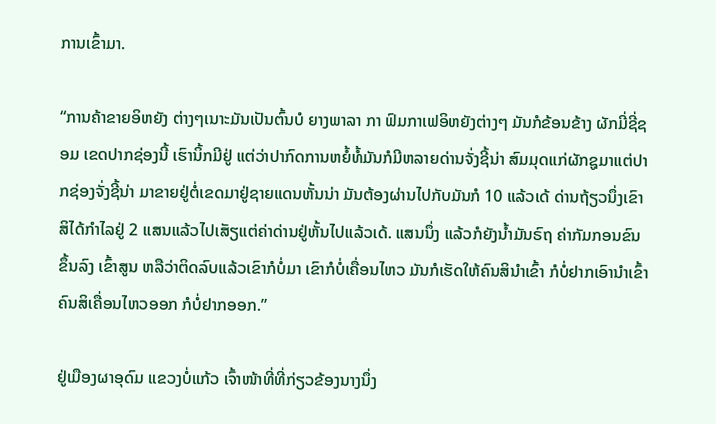ການເຂົ້າມາ.

“ການຄ້າຂາຍອິຫຍັງ ຕ່າງໆເນາະມັນເປັນຕົ້ນບໍ ຍາງພາລາ ກາ ຟົມກາເຟອິຫຍັງຕ່າງໆ ມັນກໍຂ້ອນຂ້າງ ຜັກມີ່ຊີ່ຊອມ ເຂດປາກຊ່ອງນີ້ ເຮົານິ້ກມີຢູ່ ແຕ່ວ່າປາກົດການຫຍໍ້ທໍ້ມັນກໍມີຫລາຍດ່ານຈັ່ງຊີ້ນ່າ ສົມມຸດແກ່ຜັກຊູມາແຕ່ປາກຊ່ອງຈັ່ງຊີ້ນ່າ ມາຂາຍຢູ່ຕໍ່ເຂດມາຢູ່ຊາຍແດນຫັ້ນນ່າ ມັນຕ້ອງຜ່ານໄປກັບມັນກໍ 10 ແລ້ວເດ້ ດ່ານຖ້ຽວນຶ່ງເຂົາສິໄດ້ກໍາໄລຢູ່ 2 ແສນແລ້ວໄປເສັຽແຕ່ຄ່າດ່ານຢູ່ຫັ້ນໄປແລ້ວເດ້. ແສນນຶ່ງ ແລ້ວກໍຍັງນໍ້າມັນຣົຖ ຄ່າກັມກອນຂົນຂຶ້ນລົງ ເຂົ້າສູນ ຫລືວ່າຕິດລົບແລ້ວເຂົາກໍບໍ່ມາ ເຂົາກໍບໍ່ເຄື່ອນໄຫວ ມັນກໍເຮັດໃຫ້ຄົນສິນໍາເຂົ້າ ກໍບໍ່ຢາກເອົານໍາເຂົ້າ ຄົນສິເຄື່ອນໄຫວອອກ ກໍບໍ່ຢາກອອກ.”

ຢູ່ເມືອງຜາອຸດົມ ແຂວງບໍ່ແກ້ວ ເຈົ້າໜ້າທີ່ທີ່ກ່ຽວຂ້ອງນາງນຶ່ງ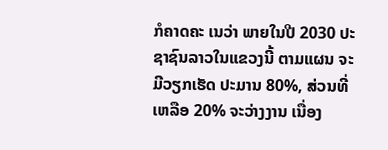ກໍຄາດຄະ ເນວ່າ ພາຍໃນປີ 2030 ປະຊາຊົນລາວໃນແຂວງນີ້ ຕາມແຜນ ຈະມີວຽກເຮັດ ປະມານ 80%, ສ່ວນທີ່ເຫລືອ 20% ຈະວ່າງງານ ເນື່ອງ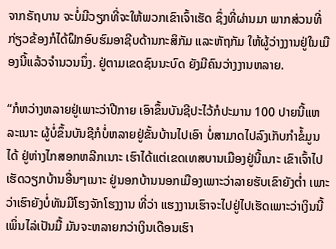ຈາກຣັຖບານ ຈະບໍ່ມີວຽກທີ່ຈະໃຫ້ພວກເຂົາເຈົ້າເຮັດ ຊຶ່ງທີ່ຜ່ານມາ ພາກສ່ວນທີ່ກ່ຽວຂ້ອງກໍໄດ້ຝຶກອົບຮົມອາຊີບດ້ານກະສິກັມ ແລະຫັຖກັມ ໃຫ້ຜູ້ວ່າງງານຢູ່ໃນເມືອງນີ້ແລ້ວຈໍານວນນຶ່ງ. ຢູ່ຕາມເຂດຊົນນະບົດ ຍັງມີຄົນວ່າງງານຫລາຍ.

“ກໍຫວ່າງຫລາຍຢູ່ເພາະວ່າປີກາຍ ເອົາຂຶ້ນບັນຊີປະໄວ້ກໍປະມານ 100 ປາຍນີ້ແຫລະເນາະ ຜູ້ບໍ່ຂຶ້ນບັນຊີກໍບໍ່ຫລາຍຢູ່ຂັ້ນບ້ານໄປເອົາ ບໍ່ສາມາດໄປລົງເກັບກໍາຂໍ້ມູນໄດ້ ຢູ່ຫ່າງໄກສອກຫລີກເນາະ ເຮົາໄດ້ແຕ່ເຂດເທສບານເມືອງຢູ່ນີ້ເນາະ ເຂົາເຈົ້າໄປເຮັດວຽກບ້ານອື່ນໆເນາະ ຢູ່ນອກບ້ານນອກເມືອງເພາະວ່າລາຍຮັບເຂົາຍັງຕໍ່າ ເພາະວ່າເຮົາຍັງບໍ່ທັນມີໂຮງຈັກໂຮງງານ ທີ່ວ່າ ແຮງງານເຮົາຈະໄປຢູ່ໄປເຮັດເພາະວ່າເງິນນີ້ເພິ່ນໄລ່ເປັນມື້ ມັນຈະຫລາຍກວ່າເງິນເດືອນເຮົາ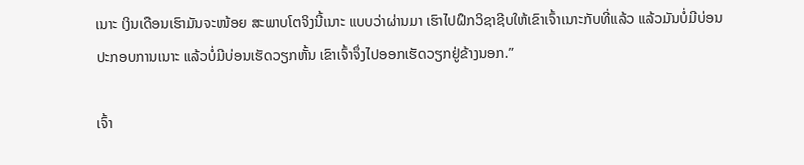ເນາະ ເງິນເດືອນເຮົາມັນຈະໜ້ອຍ ສະພາບໂຕຈິງນີ້ເນາະ ແບບວ່າຜ່ານມາ ເຮົາໄປຝຶກວິຊາຊີບໃຫ້ເຂົາເຈົ້າເນາະກັບທີ່ແລ້ວ ແລ້ວມັນບໍ່ມີບ່ອນປະກອບການເນາະ ແລ້ວບໍ່ມີບ່ອນເຮັດວຽກຫັ້ນ ເຂົາເຈົ້າຈຶ່ງໄປອອກເຮັດວຽກຢູ່ຂ້າງນອກ.”

ເຈົ້າ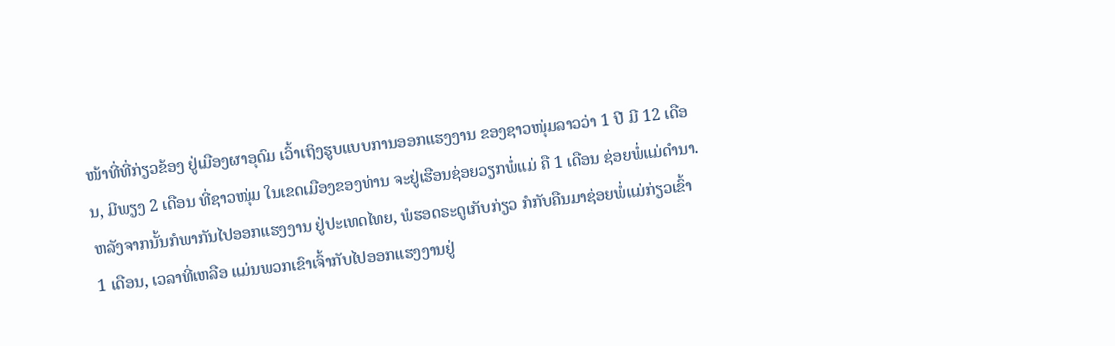ໜ້າທີ່ທີ່ກ່ຽວຂ້ອງ ຢູ່ເມືອງຜາອຸດົມ ເວົ້າເຖິງຮູບແບບການອອກແຮງງານ ຂອງຊາວໜຸ່ມລາວວ່າ 1 ປີ ມີ 12 ເດືອນ, ມີພຽງ 2 ເດືອນ ທີ່ຊາວໜຸ່ມ ໃນເຂດເມືອງຂອງທ່ານ ຈະຢູ່ເຮືອນຊ່ອຍວຽກພໍ່ແມ່ ຄື 1 ເດືອນ ຊ່ອຍພໍ່ແມ່ດໍານາ. ຫລັງຈາກນັ້ນກໍພາກັນໄປອອກແຮງງານ ຢູ່ປະເທດໄທຍ, ພໍຮອດຣະດູເກັບກ່ຽວ ກໍກັບຄືນມາຊ່ອຍພໍ່ແມ່ກ່ຽວເຂົ້າ 1 ເດືອນ, ເວລາທີ່ເຫລືອ ແມ່ນພວກເຂົາເຈົ້າກັບໄປອອກແຮງງານຢູ່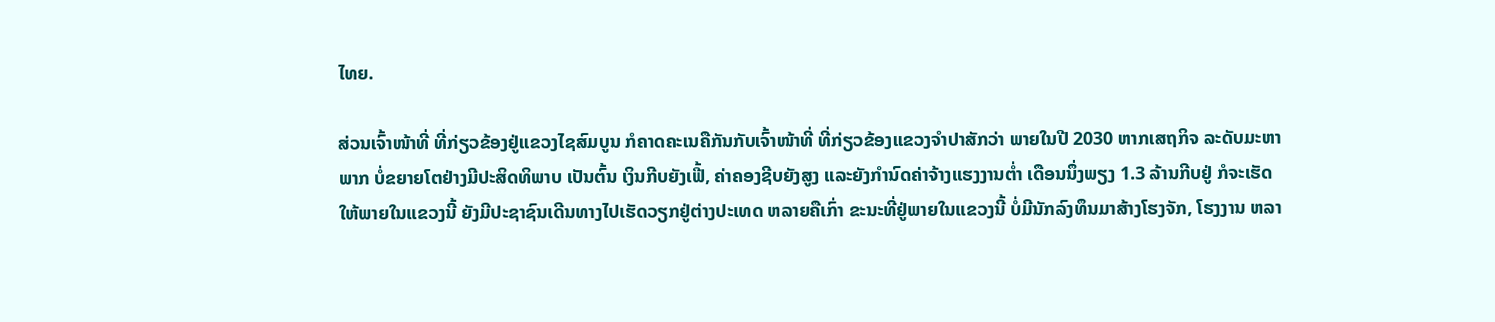ໄທຍ.

ສ່ວນເຈົ້າໜ້າທີ່ ທີ່ກ່ຽວຂ້ອງຢູ່ແຂວງໄຊສົມບູນ ກໍຄາດຄະເນຄືກັນກັບເຈົ້າໜ້າທີ່ ທີ່ກ່ຽວຂ້ອງແຂວງຈໍາປາສັກວ່າ ພາຍໃນປີ 2030 ຫາກເສຖກິຈ ລະດັບມະຫາພາກ ບໍ່ຂຍາຍໂຕຢ່າງມີປະສິດທິພາບ ເປັນຕົ້ນ ເງິນກີບຍັງເຟີ້, ຄ່າຄອງຊີບຍັງສູງ ແລະຍັງກໍານົດຄ່າຈ້າງແຮງງານຕໍ່າ ເດືອນນຶ່ງພຽງ 1.3 ລ້ານກີບຢູ່ ກໍຈະເຮັດໃຫ້ພາຍໃນແຂວງນີ້ ຍັງມີປະຊາຊົນເດີນທາງໄປເຮັດວຽກຢູ່ຕ່າງປະເທດ ຫລາຍຄືເກົ່າ ຂະນະທີ່ຢູ່ພາຍໃນແຂວງນີ້ ບໍ່ມີນັກລົງທຶນມາສ້າງໂຮງຈັກ, ໂຮງງານ ຫລາ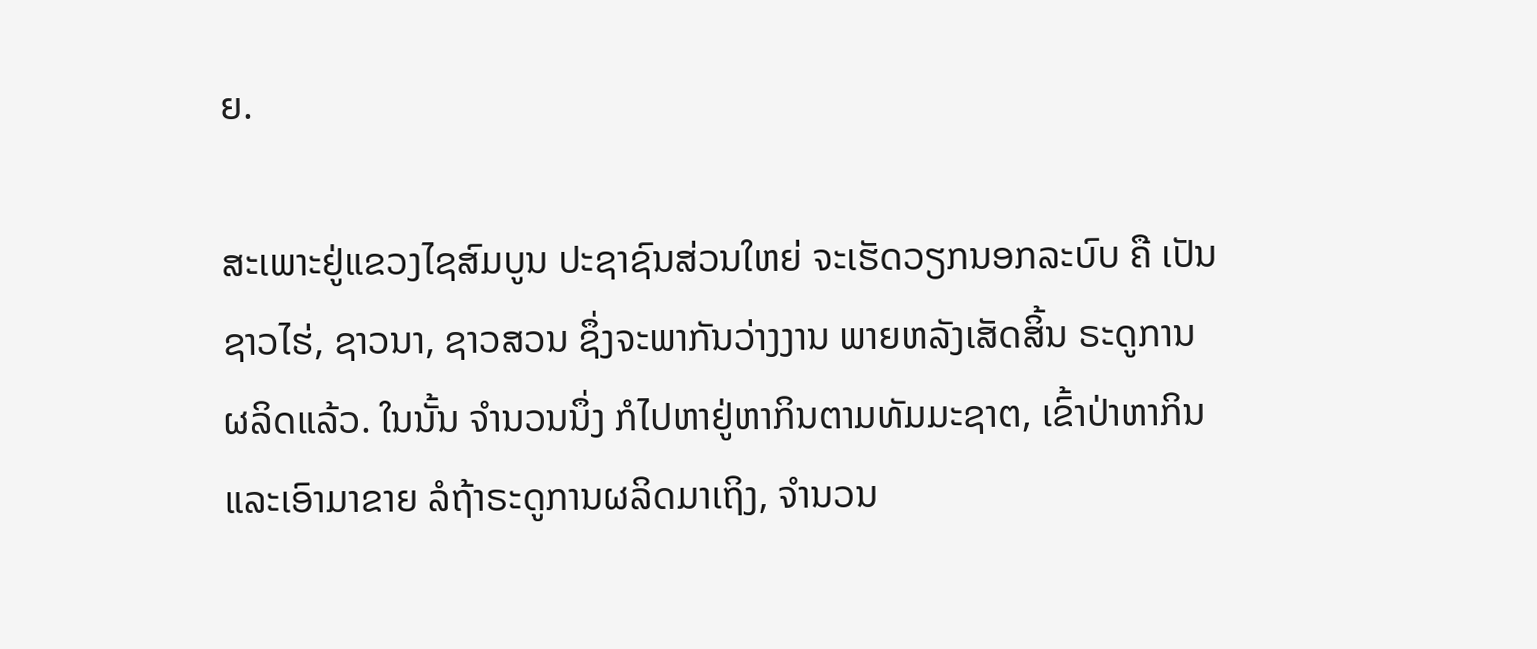ຍ.

ສະເພາະຢູ່ແຂວງໄຊສົມບູນ ປະຊາຊົນສ່ວນໃຫຍ່ ຈະເຮັດວຽກນອກລະບົບ ຄື ເປັນຊາວໄຮ່, ຊາວນາ, ຊາວສວນ ຊຶ່ງຈະພາກັນວ່າງງານ ພາຍຫລັງເສັດສິ້ນ ຣະດູການຜລິດແລ້ວ. ໃນນັ້ນ ຈໍານວນນຶ່ງ ກໍໄປຫາຢູ່ຫາກິນຕາມທັມມະຊາຕ, ເຂົ້າປ່າຫາກິນ ແລະເອົາມາຂາຍ ລໍຖ້າຣະດູການຜລິດມາເຖິງ, ຈໍານວນ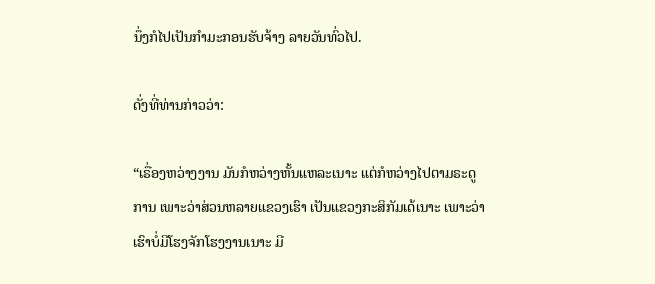ນຶ່ງກໍໄປເປັນກໍາມະກອນຮັບຈ້າງ ລາຍວັນທົ່ວໄປ.

ດັ່ງທີ່ທ່ານກ່າວວ່າ:

“ເຣື່ອງຫວ່າງງານ ມັນກໍຫວ່າງຫັ້ນແຫລະເນາະ ແຕ່ກໍຫວ່າງໄປຕາມຣະດູການ ເພາະວ່າສ່ວນຫລາຍແຂວງເຮົາ ເປັນແຂວງກະສິກັມເດ້ເນາະ ເພາະວ່າເຮົາບໍ່ມີໂຮງຈັກໂຮງງານເນາະ ມີ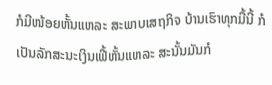ກໍມີໜ້ອຍຫັ້ນແຫລະ ສະພາບເສຖກິຈ ບ້ານເຮົາທຸກມື້ນີ້ ກໍເປັນລັກສະນະເງິນເຟີ້ຫັ້ນແຫລະ ສະນັ້ນມັນກໍ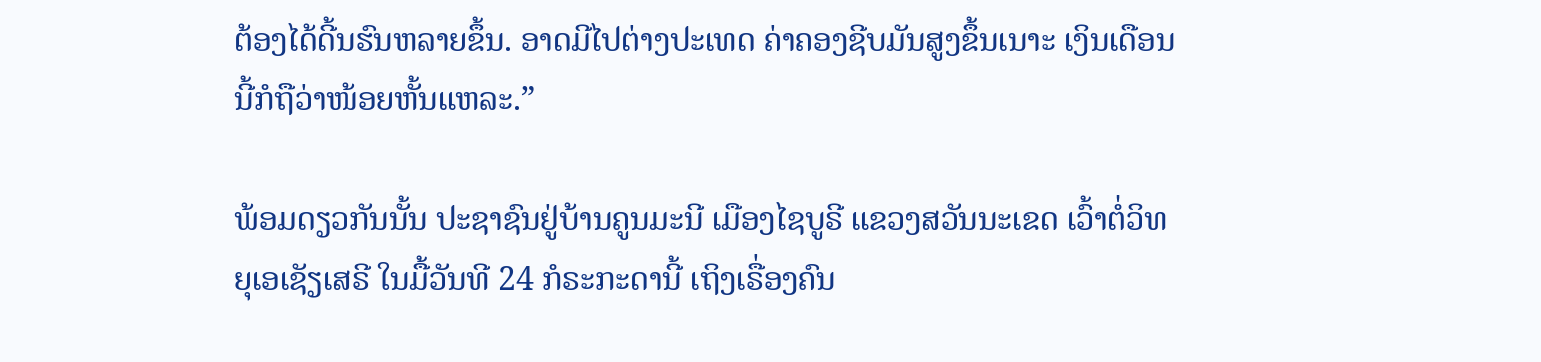ຕ້ອງໄດ້ດີ້ນຮົນຫລາຍຂຶ້ນ. ອາດມີໄປຕ່າງປະເທດ ຄ່າຄອງຊີບມັນສູງຂຶ້ນເນາະ ເງິນເດືອນນີ້ກໍຖືວ່າໜ້ອຍຫັ້ນແຫລະ.”

ພ້ອມດຽວກັນນັ້ນ ປະຊາຊົນຢູ່ບ້ານຄູນມະນີ ເມືອງໄຊບູຣີ ແຂວງສວັນນະເຂດ ເວົ້າຕໍ່ວິທຍຸເອເຊັຽເສຣີ ໃນມື້ວັນທີ 24 ກໍຣະກະດານີ້ ເຖິງເຣື່ອງຄົນ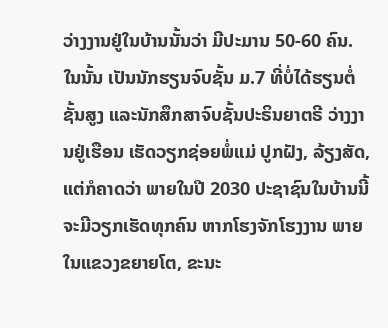ວ່າງງານຢູ່ໃນບ້ານນັ້ນວ່າ ມີປະມານ 50-60 ຄົນ. ໃນນັ້ນ ເປັນນັກຮຽນຈົບຊັ້ນ ມ.7 ທີ່ບໍ່ໄດ້ຮຽນຕໍ່ຊັ້ນສູງ ແລະນັກສຶກສາຈົບຊັ້ນປະຣິນຍາຕຣີ ວ່າງງານຢູ່ເຮືອນ ເຮັດວຽກຊ່ອຍພໍ່ແມ່ ປູກຝັງ, ລ້ຽງສັດ, ແຕ່ກໍຄາດວ່າ ພາຍໃນປີ 2030 ປະຊາຊົນໃນບ້ານນີ້ ຈະມີວຽກເຮັດທຸກຄົນ ຫາກໂຮງຈັກໂຮງງານ ພາຍໃນແຂວງຂຍາຍໂຕ, ຂະນະ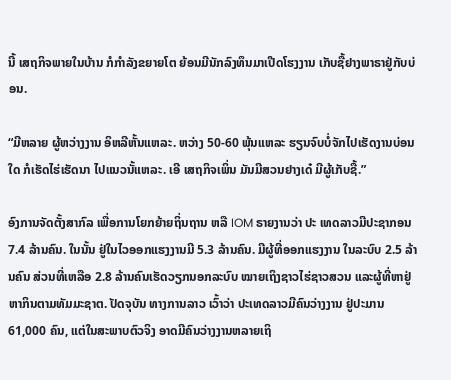ນີ້ ເສຖກິຈພາຍໃນບ້ານ ກໍກໍາລັງຂຍາຍໂຕ ຍ້ອນມີນັກລົງທຶນມາເປີດໂຮງງານ ເກັບຊື້ຢາງພາຣາຢູ່ກັບບ່ອນ.

“ມີຫລາຍ ຜູ້ຫວ່າງງານ ອິຫລີຫັ້ນແຫລະ. ຫວ່າງ 50-60 ພຸ້ນແຫລະ ຮຽນຈົບບໍ່ຈັກໄປເຮັດງານບ່ອນໃດ ກໍເຮັດໄຮ່ເຮັດນາ ໄປແນວນັ້ແຫລະ. ເອີ ເສຖກິຈເພິ່ນ ມັນມີສວນຢາງເດ໋ ມີຜູ້ເກັບຊື້.”

ອົງການຈັດຕັ້ງສາກົລ ເພື່ອການໂຍກຍ້າຍຖິ່ນຖານ ຫລື IOM ຣາຍງານວ່າ ປະ ເທດລາວມີປະຊາກອນ 7.4 ລ້ານຄົນ. ໃນນັ້ນ ຢູ່ໃນໄວອອກແຮງງານມີ 5.3 ລ້ານຄົນ. ມີຜູ້ທີ່ອອກແຮງງານ ໃນລະບົບ 2.5 ລ້ານຄົນ ສ່ວນທີ່ເຫລືອ 2.8 ລ້ານຄົນເຮັດວຽກນອກລະບົບ ໝາຍເຖິງຊາວໄຮ່ຊາວສວນ ແລະຜູ້ທີ່ຫາຢູ່ຫາກິນຕາມທັມມະຊາຕ. ປັດຈຸບັນ ທາງການລາວ ເວົ້າວ່າ ປະເທດລາວມີຄົນວ່າງງານ ຢູ່ປະມານ 61,000 ຄົນ, ແຕ່ໃນສະພາບຕົວຈິງ ອາດມີຄົນວ່າງງານຫລາຍເຖິ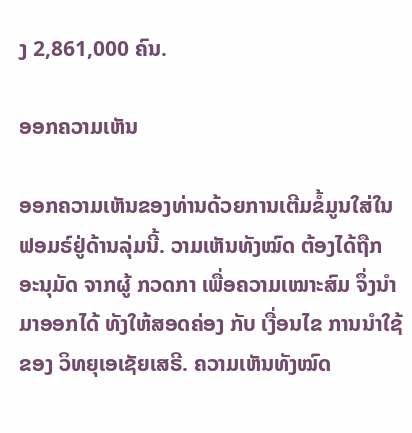ງ 2,861,000 ຄົນ.

ອອກຄວາມເຫັນ

ອອກຄວາມເຫັນຂອງທ່ານດ້ວຍການເຕີມຂໍ້ມູນໃສ່ໃນຟອມຣ໌ຢູ່ດ້ານລຸ່ມນີ້. ວາມເຫັນທັງໝົດ ຕ້ອງໄດ້ຖືກ ອະນຸມັດ ຈາກຜູ້ ກວດກາ ເພື່ອຄວາມເໝາະສົມ ຈຶ່ງນໍາມາອອກໄດ້ ທັງໃຫ້ສອດຄ່ອງ ກັບ ເງື່ອນໄຂ ການນຳໃຊ້ ຂອງ ວິທຍຸເອເຊັຍເສຣີ. ຄວາມເຫັນທັງໝົດ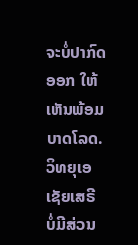ຈະບໍ່ປາກົດອອກ ໃຫ້ເຫັນພ້ອມບາດໂລດ. ວິທຍຸເອເຊັຍເສຣີ ບໍ່ມີສ່ວນ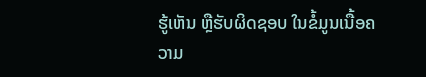ຮູ້ເຫັນ ຫຼືຮັບຜິດຊອບ ໃນຂໍ້ມູນເນື້ອຄວາມ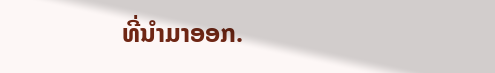ທີ່ນໍາມາອອກ.